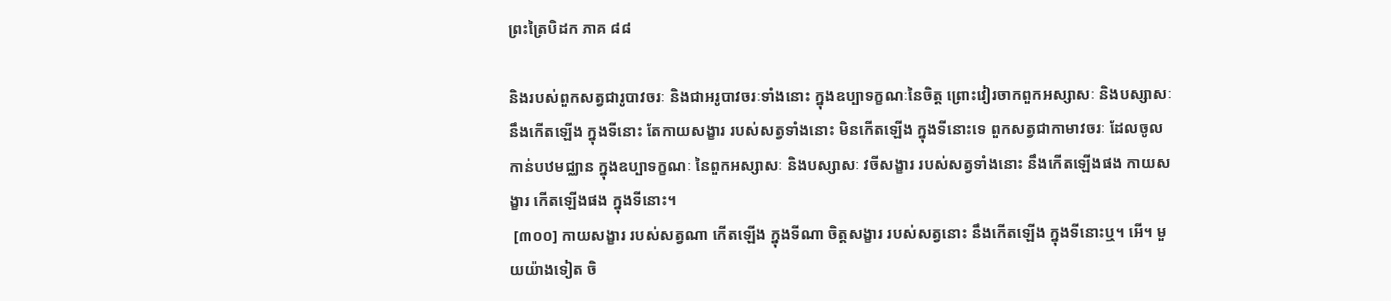ព្រះត្រៃបិដក ភាគ ៨៨

និងរបស់ពួកសត្វជារូបាវចរៈ និងជាអរូបាវចរៈទាំងនោះ ក្នុងឧប្បាទក្ខណៈនៃចិត្ត ព្រោះវៀរចាកពួកអស្សាសៈ និងបស្សាសៈ នឹងកើតឡើង ក្នុងទីនោះ តែកាយសង្ខារ របស់សត្វទាំងនោះ មិនកើតឡើង ក្នុងទីនោះទេ ពួកសត្វជាកាមាវចរៈ ដែលចូលកាន់បឋមជ្ឈាន ក្នុងឧប្បាទក្ខណៈ នៃពួកអស្សាសៈ និងបស្សាសៈ វចីសង្ខារ របស់សត្វទាំងនោះ នឹងកើតឡើងផង កាយសង្ខារ កើតឡើងផង ក្នុងទីនោះ។
 [៣០០] កាយសង្ខារ របស់សត្វណា កើតឡើង ក្នុងទីណា ចិត្តសង្ខារ របស់សត្វនោះ នឹងកើតឡើង ក្នុងទីនោះឬ។ អើ។ មួយយ៉ាងទៀត ចិ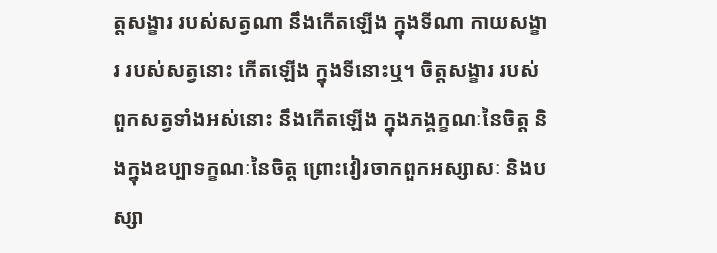ត្តសង្ខារ របស់សត្វណា នឹងកើតឡើង ក្នុងទីណា កាយសង្ខារ របស់សត្វនោះ កើតឡើង ក្នុងទីនោះឬ។ ចិត្តសង្ខារ របស់ពួកសត្វទាំងអស់នោះ នឹងកើតឡើង ក្នុងភង្គក្ខណៈនៃចិត្ត និងក្នុងឧប្បាទក្ខណៈនៃចិត្ត ព្រោះវៀរចាកពួកអស្សាសៈ និងបស្សា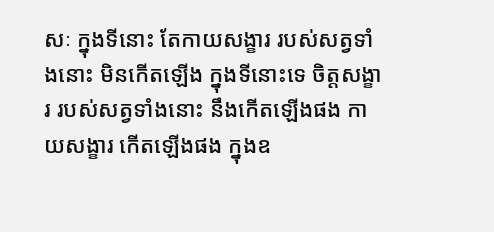សៈ ក្នុងទីនោះ តែកាយសង្ខារ របស់សត្វទាំងនោះ មិនកើតឡើង ក្នុងទីនោះទេ ចិត្តសង្ខារ របស់សត្វទាំងនោះ នឹងកើតឡើងផង កាយសង្ខារ កើតឡើងផង ក្នុងឧ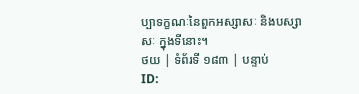ប្បាទក្ខណៈនៃពួកអស្សាសៈ និងបស្សាសៈ ក្នុងទីនោះ។
ថយ | ទំព័រទី ១៨៣ | បន្ទាប់
ID: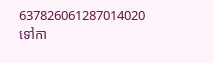637826061287014020
ទៅកា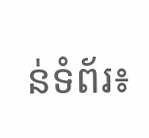ន់ទំព័រ៖